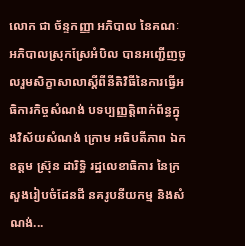លោក ជា ច័ន្ទកញ្ញា អភិបាល នៃគណៈអភិបាលស្រុកស្រែអំបិល បានអញ្ជើញចូលរួមសិក្ខាសាលាស្តីពីនីតិវិធីនៃការធ្វើអធិការកិច្ចសំណង់ បទប្បញ្ញត្តិពាក់ព័ន្ធក្នុងវិស័យសំណង់ ក្រោម អធិបតីភាព ឯកឧត្តម ស្រ៊ុន ដារិទ្ធិ រដ្ឋលេខាធិការ នៃក្រសួងរៀបចំដែនដី នគរូបនីយកម្ម និងសំណង់...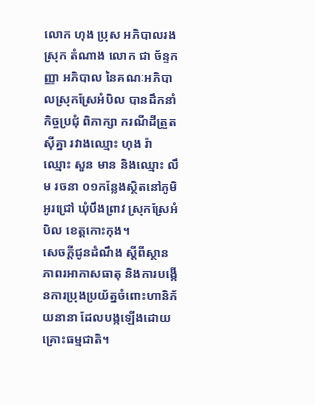លោក ហុង ប្រុស អភិបាលរងស្រុក តំណាង លោក ជា ច័ន្ទកញ្ញា អភិបាល នៃគណៈអភិបាលស្រុកស្រែអំបិល បានដឹកនាំកិច្ចប្រជុំ ពិភាក្សា ករណីដីត្រួតស៊ីគ្នា រវាងឈ្មោះ ហុង រ៉ា ឈ្មោះ សួន មាន និងឈ្មោះ លឹម រចនា ០១កន្លែងស្ថិតនៅភូមិអូរជ្រៅ ឃុំបឹងព្រាវ ស្រុកស្រែអំបិល ខេត្តកោះកុង។
សេចក្តីជូនដំណឹង ស្តីពីស្ថានភាពរអាកាសធាតុ និងការបង្កើនការប្រុងប្រយ័ត្នចំពោះហានិភ័យនានា ដែលបង្កឡើងដោយគ្រោះធម្មជាតិ។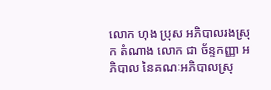លោក ហុង ប្រុស អភិបាលរងស្រុក តំណាង លោក ជា ច័ន្ទកញ្ញា អភិបាល នៃគណៈអភិបាលស្រុ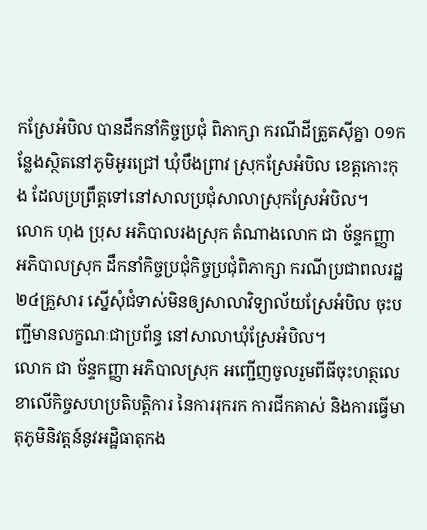កស្រែអំបិល បានដឹកនាំកិច្ចប្រជុំ ពិភាក្សា ករណីដីត្រួតស៊ីគ្នា ០១កន្លែងស្ថិតនៅភូមិអូរជ្រៅ ឃុំបឹងព្រាវ ស្រុកស្រែអំបិល ខេត្តកោះកុង ដែលប្រព្រឹត្តទៅនៅសាលប្រជុំសាលាស្រុកស្រែអំបិល។
លោក ហុង ប្រុស អភិបាលរងស្រុក តំណាងលោក ជា ច័ន្ទកញ្ញា អភិបាលស្រុក ដឹកនាំកិច្ចប្រជុំកិច្ចប្រជុំពិភាក្សា ករណីប្រជាពលរដ្ឋ ២៤គ្រួសារ ស្នើសុំជំទាស់មិនឲ្យសាលាវិទ្យាល័យស្រែអំបិល ចុះបញ្ជីមានលក្ខណៈជាប្រព័ន្ធ នៅសាលាឃុំស្រែអំបិល។
លោក ជា ច័ន្ទកញ្ញា អភិបាលស្រុក អញ្ជើញចូលរួមពីធីចុះហត្ថលេខាលើកិច្ចសហប្រតិបត្តិការ នៃការរុករក ការជីកគាស់ និងការធ្វើមាតុភូមិនិវត្តន៍នូវអដ្ឋិធាតុកង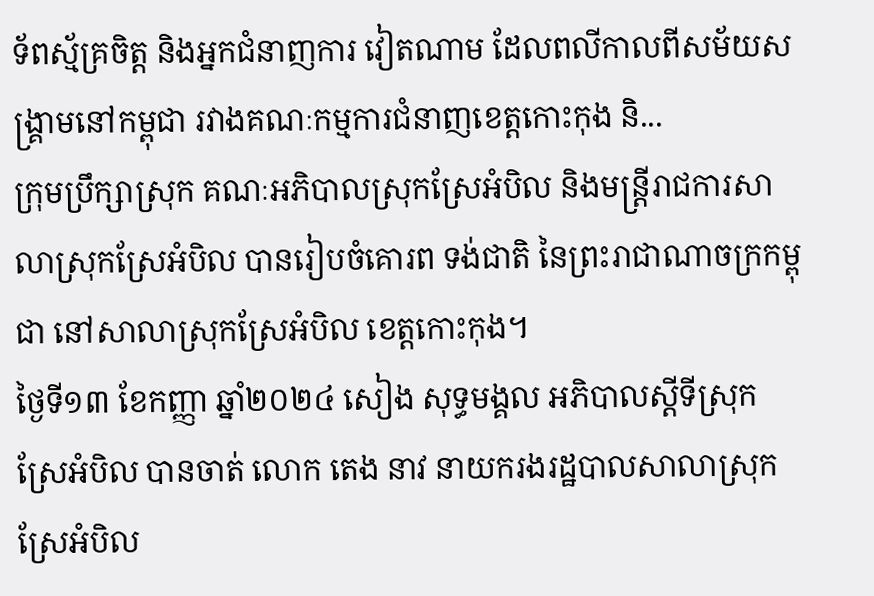ទ័ពស្ម័គ្រចិត្ត និងអ្នកជំនាញការ វៀតណាម ដែលពលីកាលពីសម័យសង្គ្រាមនៅកម្ពុជា រវាងគណៈកម្មការជំនាញខេត្តកោះកុង និ...
ក្រុមប្រឹក្សាស្រុក គណៈអភិបាលស្រុកស្រែអំបិល និងមន្រ្តីរាជការសាលាស្រុកស្រែអំបិល បានរៀបចំគោរព ទង់ជាតិ នៃព្រះរាជាណាចក្រកម្ពុជា នៅសាលាស្រុកស្រែអំបិល ខេត្តកោះកុង។
ថ្ងៃទី១៣ ខែកញ្ញា ឆ្នាំ២០២៤ សៀង សុទ្ធមង្គល អភិបាលស្តីទីស្រុកស្រែអំបិល បានចាត់ លោក តេង នាវ នាយករងរដ្ឋបាលសាលាស្រុកស្រែអំបិល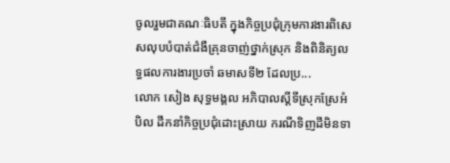ចូលរួមជាគណៈធិបតី ក្នុងកិច្ចប្រជុំក្រុមការងារពិសេសលុបបំបាត់ជំងឺគ្រុនចាញ់ថ្នាក់ស្រុក និងពិនិត្យលទ្ធផលការងារប្រចាំ ឆមាសទី២ ដែលប្រ...
លោក សៀង សុទ្ធមង្គល អភិបាលស្ដីទីស្រុកស្រែអំបិល ដឹកនាំកិច្ចប្រជុំដោះស្រាយ ករណីទិញដីមិនទា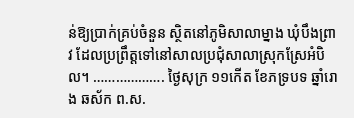ន់ឱ្យប្រាក់គ្រប់ចំនួន ស្ថិតនៅភូមិសាលាម្នាង ឃុំបឹងព្រាវ ដែលប្រព្រឹត្តទៅនៅសាលប្រជុំសាលាស្រុកស្រែអំបិល។ ………………. ថ្ងៃសុក្រ ១១កើត ខែភទ្របទ ឆ្នាំរោង ឆស័ក ព.ស.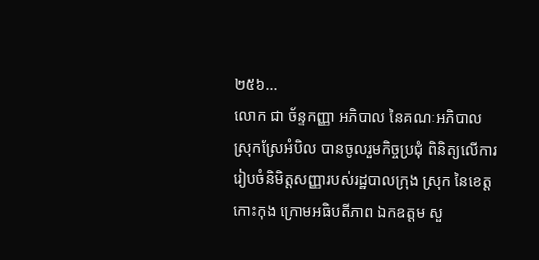២៥៦...
លោក ជា ច័ន្ទកញ្ញា អភិបាល នៃគណៈអភិបាលស្រុកស្រែអំបិល បានចូលរួមកិច្ចប្រជុំ ពិនិត្យលើការរៀបចំនិមិត្តសញ្ញារបស់រដ្ឋបាលក្រុង ស្រុក នៃខេត្តកោះកុង ក្រោមអធិបតីភាព ឯកឧត្តម សួ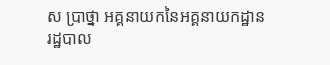ស ប្រាថ្នា អគ្គនាយកនៃអគ្គនាយកដ្ឋានរដ្ឋបាល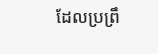ដែលប្រព្រឹ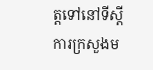ត្តទៅនៅទីស្តីការក្រសួងម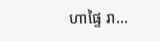ហាផ្ទៃ រា...